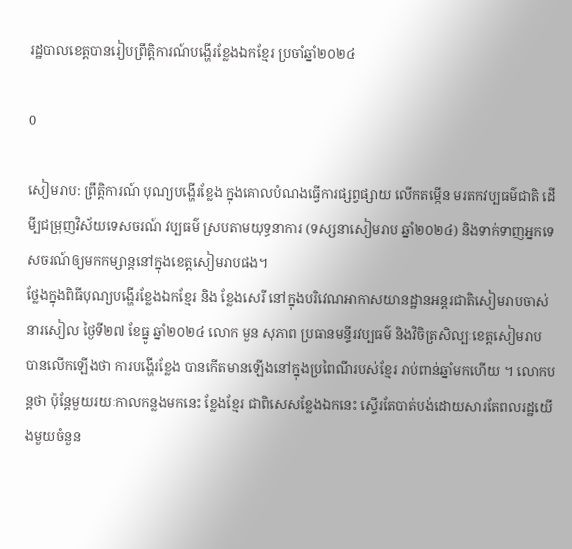រដ្ឋបាលខេត្តបានរៀបព្រឹត្តិការណ៍បង្ហើរខ្លែងឯកខ្មែរ ប្រចាំឆ្នាំ២០២៤

0

សៀមរាប: ព្រឹត្តិការណ៍ បុណ្យបង្ហើរខ្លែង ក្នុងគោលបំណងធ្វើការផ្សព្វផ្សាយ លើកតម្កើន មរតកវប្បធម៌ជាតិ ដើមី្បជម្រុញវិស័យទេសចរណ៍ វប្បធម៌ ស្របតាមយុទ្ធនាការ (ទស្សនាសៀមរាប ឆ្នាំ២០២៤) និងទាក់ទាញអ្នកទេសចរណ៍ឲ្យមកកម្សាន្តនៅក្នុងខេត្តសៀមរាបផង។
ថ្លែងក្នុងពិធីបុណ្យបង្ហើរខ្លែងឯកខ្មែរ និង ខ្លែងសេរី នៅក្នុងបរិវេណអាកាសយានដ្ឋានអន្តរជាតិសៀមរាបចាស់ នារសៀល ថ្ងៃទី២៧ ខែធ្នូ ឆ្នាំ២០២៤ លោក មួន សុភាព ប្រធានមន្ទីរវប្បធម៌ និងវិចិត្រសិល្បៈខេត្តសៀមរាប បានលើកឡើងថា ការបង្ហើរខ្លែង បានកើតមានឡើងនៅក្នុងប្រពៃណីរបស់ខ្មែរ រាប់ពាន់ឆ្នាំមកហើយ ។ លោកបន្តថា ប៉ុន្តែមួយរយៈកាលកន្លងមកនេះ ខ្លែងខ្មែរ ជាពិសេសខ្លែងឯកនេះ ស្ទើរតែបាត់បង់ដោយសារតែពលរដ្ឋយើងមួយចំនួន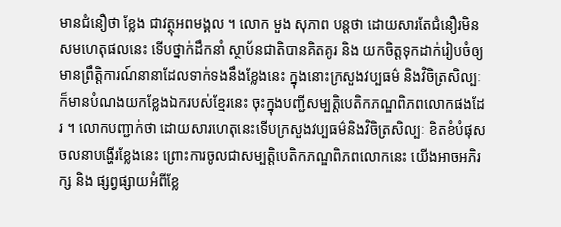មានជំនឿថា ខ្លែង ជាវត្ថុអពមង្គល ។ លោក មួង សុភាព បន្តថា ដោយសារតែជំនឿរមិនសមហេតុផលនេះ ទើបថ្នាក់ដឹកនាំ ស្ថាប័នជាតិបានគិតគូរ និង យកចិត្តទុកដាក់រៀបចំឲ្យមានព្រឹត្តិការណ៍នានាដែលទាក់ទងនឹងខ្លែងនេះ ក្នុងនោះក្រសួងវប្បធម៌ និងវិចិត្រសិល្បៈ ក៏មានបំណងយកខ្លែងឯករបស់ខ្មែរនេះ ចុះក្នុងបញ្ជីសម្បត្តិបេតិកភណ្ឌពិភពលោកផងដែរ ។ លោកបញ្ជាក់ថា ដោយសារហេតុនេះទើបក្រសួងវប្បធម៌និងវិចិត្រសិល្បៈ ខិតខំបំផុសចលនាបង្ហើរខ្លែងនេះ ព្រោះការចូលជាសម្បត្តិបេតិកភណ្ឌពិភពលោកនេះ យើងអាចអភិរក្ស និង ផ្សព្វផ្សាយអំពីខ្លែ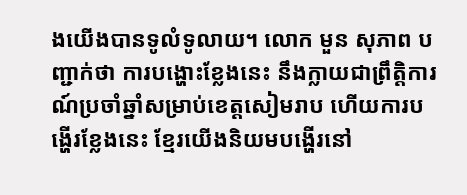ងយើងបានទូលំទូលាយ។ លោក មួន សុភាព បញ្ជាក់ថា ការបង្ហោះខ្លែងនេះ នឹងក្លាយជាព្រឹត្តិការណ៍ប្រចាំឆ្នាំសម្រាប់ខេត្តសៀមរាប ហើយការបង្ហើរខ្លែងនេះ ខ្មែរយើងនិយមបង្ហើរនៅ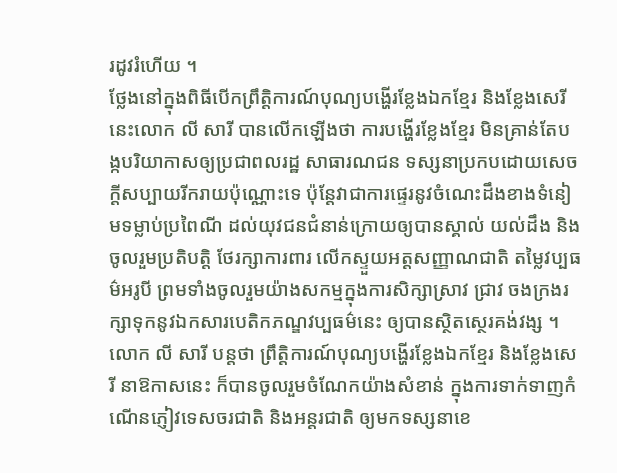រដូវរំហើយ ។
ថ្លែងនៅក្នុងពិធីបើកព្រឹត្តិការណ៍បុណ្យបង្ហើរខ្លែងឯកខ្មែរ និងខ្លែងសេរីនេះលោក លី សារី បានលើកឡើងថា ការបង្ហើរខ្លែងខ្មែរ មិនគ្រាន់តែបង្កបរិយាកាសឲ្យប្រជាពលរដ្ឋ សាធារណជន ទស្សនាប្រកបដោយសេចក្ដីសប្បាយរីករាយប៉ុណ្ណោះទេ ប៉ុន្តែវាជាការផ្ទេរនូវចំណេះដឹងខាងទំនៀមទម្លាប់ប្រពៃណី ដល់យុវជនជំនាន់ក្រោយឲ្យបានស្គាល់ យល់ដឹង និង ចូលរួមប្រតិបត្តិ ថែរក្សាការពារ លើកស្ទួយអត្តសញ្ញាណជាតិ តម្លៃវប្បធម៌អរូបី ព្រមទាំងចូលរួមយ៉ាងសកម្មក្នុងការសិក្សាស្រាវ ជ្រាវ ចងក្រងរក្សាទុកនូវឯកសារបេតិកភណ្ឌវប្បធម៌នេះ ឲ្យបានស្ថិតស្ថេរគង់វង្ស ។ លោក លី សារី បន្តថា ព្រឹត្តិការណ៍បុណ្យបង្ហើរខ្លែងឯកខ្មែរ និងខ្លែងសេរី នាឱកាសនេះ ក៏បានចូលរួមចំណែកយ៉ាងសំខាន់ ក្នុងការទាក់ទាញកំណើនភ្ញៀវទេសចរជាតិ និងអន្តរជាតិ ឲ្យមកទស្សនាខេ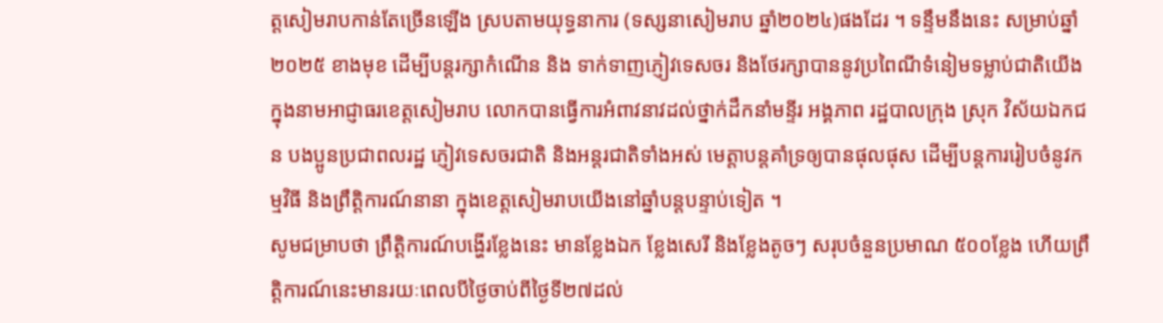ត្តសៀមរាបកាន់តែច្រើនឡើង ស្របតាមយុទ្ធនាការ (ទស្សនាសៀមរាប ឆ្នាំ២០២៤)ផងដែរ ។ ទន្ទឹមនឹងនេះ សម្រាប់ឆ្នាំ២០២៥ ខាងមុខ ដើម្បីបន្តរក្សាកំណើន និង ទាក់ទាញភ្ញៀវទេសចរ និងថែរក្សាបាននូវប្រពៃណីទំនៀមទម្លាប់ជាតិយើង ក្នុងនាមអាជ្ញាធរខេត្តសៀមរាប លោកបានធ្វើការអំពាវនាវដល់ថ្នាក់ដឹកនាំមន្ទីរ អង្គភាព រដ្ឋបាលក្រុង ស្រុក វិស័យឯកជន បងប្អូនប្រជាពលរដ្ឋ ភ្ញៀវទេសចរជាតិ និងអន្តរជាតិទាំងអស់ មេត្តាបន្តគាំទ្រឲ្យបានផុលផុស ដើម្បីបន្តការរៀបចំនូវកម្មវិធី និងព្រឹត្តិការណ៍នានា ក្នុងខេត្តសៀមរាបយើងនៅឆ្នាំបន្តបន្ទាប់ទៀត ។
សូមជម្រាបថា ព្រឹត្តិការណ៍បង្ហើរខ្លែងនេះ មានខ្លែងឯក ខ្លែងសេរី និងខ្លែងតូចៗ សរុបចំនួនប្រមាណ ៥០០ខ្លែង ហើយព្រឹត្តិការណ៍នេះមានរយៈពេលបីថ្ងៃចាប់ពីថ្ងៃទី២៧ដល់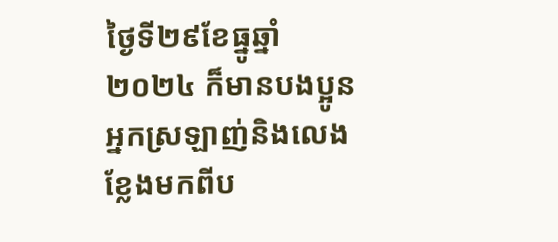ថ្ងៃទី២៩ខែធ្នូឆ្នាំ២០២៤ ក៏មានបងប្អូនអ្នកស្រឡាញ់និងលេងខ្លែងមកពីប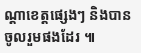ណ្ដាខេត្តផ្សេងៗ និងបានចូលរួមផងដែរ ៕